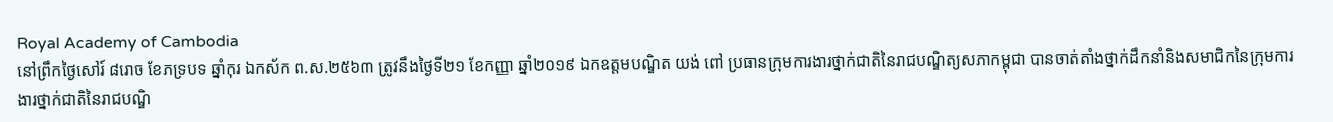Royal Academy of Cambodia
នៅព្រឹកថ្ងៃសៅរ៍ ៨រោច ខែភទ្របទ ឆ្នាំកុរ ឯកស័ក ព.ស.២៥៦៣ ត្រូវនឹងថ្ងៃទី២១ ខែកញ្ញា ឆ្នាំ២០១៩ ឯកឧត្តមបណ្ឌិត យង់ ពៅ ប្រធានក្រុមការងារថ្នាក់ជាតិនៃរាជបណ្ឌិត្យសភាកម្ពុជា បានចាត់តាំងថ្នាក់ដឹកនាំនិងសមាជិកនៃក្រុមការងារថ្នាក់ជាតិនៃរាជបណ្ឌិ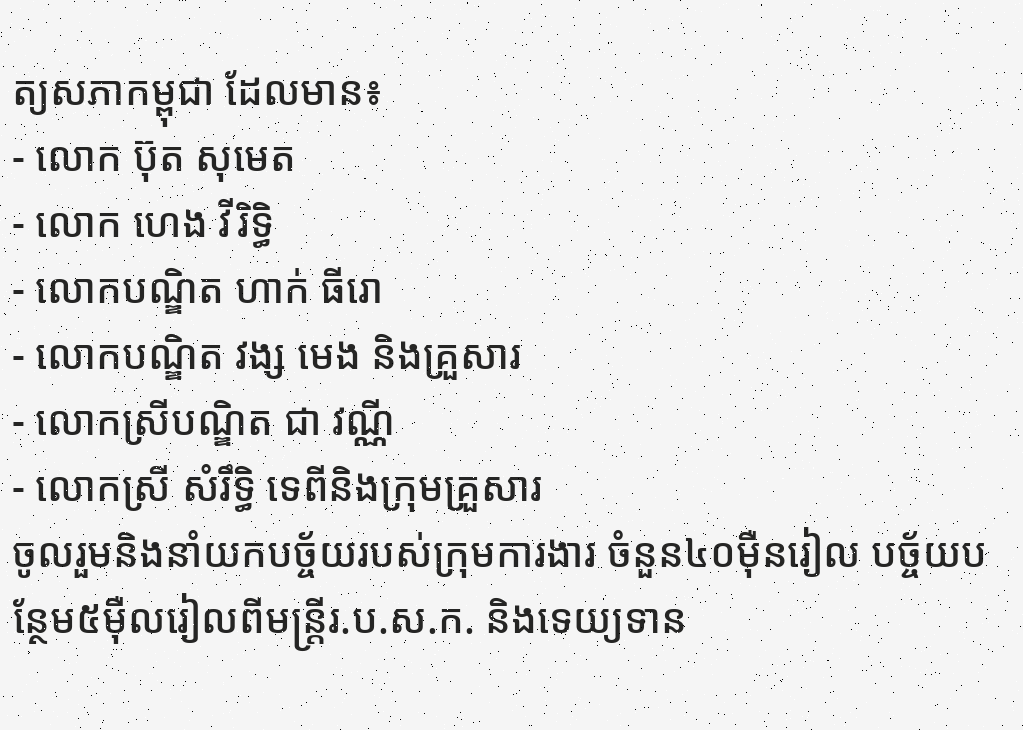ត្យសភាកម្ពុជា ដែលមាន៖
- លោក ប៊ុត សុមេត
- លោក ហេង វីរិទ្ធិ
- លោកបណ្ឌិត ហាក់ ធីរោ
- លោកបណ្ឌិត វង្ស មេង និងគ្រួសារ
- លោកស្រីបណ្ឌិត ជា វណ្ណី
- លោកស្រី សំរឹទ្ធិ ទេពីនិងក្រុមគ្រួសារ
ចូលរួមនិងនាំយកបច្ច័យរបស់ក្រុមការងារ ចំនួន៤០ម៉ឺនរៀល បច្ច័យបន្ថែម៥ម៉ឺលរៀលពីមន្ត្រីរ.ប.ស.ក. និងទេយ្យទាន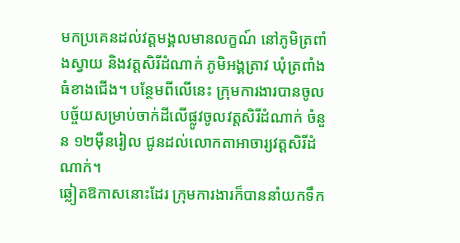មកប្រគេនដល់វត្តមង្គលមានលក្ខណ៍ នៅភូមិត្រពាំងស្វាយ និងវត្តសិរីដំណាក់ ភូមិអង្គត្រាវ ឃុំត្រពាំងធំខាងជើង។ បន្ថែមពីលើនេះ ក្រុមការងារបានចូលបច្ច័យសម្រាប់ចាក់ដីលើផ្លូវចូលវត្តសិរីដំណាក់ ចំនួន ១២ម៉ឺនរៀល ជូនដល់លោកតាអាចារ្យវត្តសិរីដំណាក់។
ឆ្លៀតឱកាសនោះដែរ ក្រុមការងារក៏បាននាំយកទឹក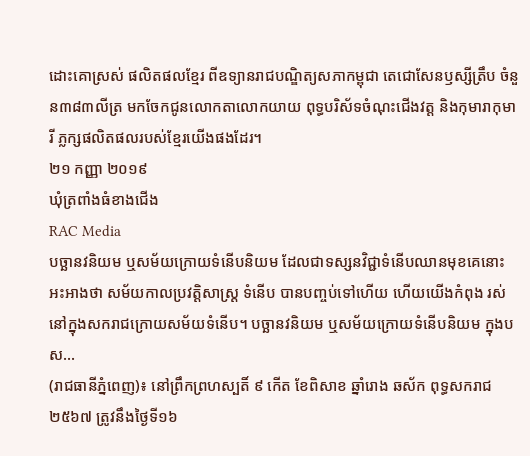ដោះគោស្រស់ ផលិតផលខ្មែរ ពីឧទ្យានរាជបណ្ឌិត្យសភាកម្ពុជា តេជោសែនឫស្សីត្រឹប ចំនួន៣៨៣លីត្រ មកចែកជូនលោកតាលោកយាយ ពុទ្ធបរិស័ទចំណុះជើងវត្ត និងកុមារាកុមារី ភ្លក្សផលិតផលរបស់ខ្មែរយើងផងដែរ។
២១ កញ្ញា ២០១៩
ឃុំត្រពាំងធំខាងជើង
RAC Media
បច្ឆានវនិយម ឬសម័យក្រោយទំនើបនិយម ដែលជាទស្សនវិជ្ជាទំនើបឈានមុខគេនោះ អះអាងថា សម័យកាលប្រវត្ដិសាស្ដ្រ ទំនើប បានបញ្ចប់ទៅហើយ ហើយយើងកំពុង រស់នៅក្នុងសករាជក្រោយសម័យទំនើប។ បច្ឆានវនិយម ឬសម័យក្រោយទំនើបនិយម ក្នុងបស...
(រាជធានីភ្នំពេញ)៖ នៅព្រឹកព្រហស្បតិ៍ ៩ កើត ខែពិសាខ ឆ្នាំរោង ឆស័ក ពុទ្ធសករាជ ២៥៦៧ ត្រូវនឹងថ្ងៃទី១៦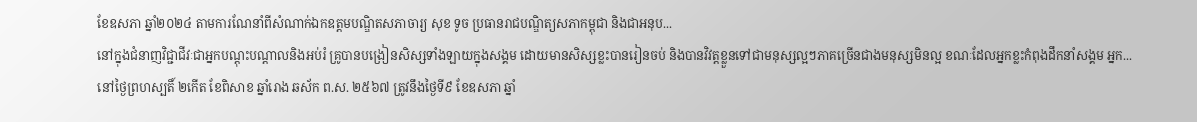ខែឧសភា ឆ្នាំ២០២៤ តាមការណែនាំពីសំណាក់ឯកឧត្ដមបណ្ឌិតសភាចារ្យ សុខ ទូច ប្រធានរាជបណ្ឌិត្យសភាកម្ពុជា និងជាអនុប...
នៅក្នុងជំនាញវិជ្ជាជីវៈជាអ្នកបណ្ដុះបណ្ដាលនិងអប់រំ គ្រូបានបង្រៀនសិស្សទាំងឡាយក្នុងសង្គម ដោយមានសិស្សខ្លះបានរៀនចប់ និងបានវិវត្តខ្លួនទៅជាមនុស្សល្អៗភាគច្រើនជាងមនុស្សមិនល្អ ខណៈដែលអ្នកខ្លះកំពុងដឹកនាំសង្គម អ្នក...
នៅថ្ងៃព្រហស្បតិ៍ ២កើត ខែពិសាខ ឆ្នាំរោង ឆស័ក ព.ស. ២៥៦៧ ត្រូវនឹងថ្ងៃទី៩ ខែឧសភា ឆ្នាំ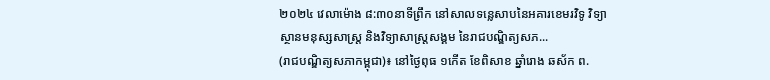២០២៤ វេលាម៉ោង ៨:៣០នាទីព្រឹក នៅសាលទន្លេសាបនៃអគារខេមរវិទូ វិទ្យាស្ថានមនុស្សសាស្រ្ត និងវិទ្យាសាស្រ្តសង្គម នៃរាជបណ្ឌិត្យសភ...
(រាជបណ្ឌិត្យសភាកម្ពុជា)៖ នៅថ្ងៃពុធ ១កើត ខែពិសាខ ឆ្នាំរោង ឆស័ក ព.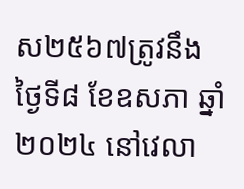ស២៥៦៧ត្រូវនឹងថ្ងៃទី៨ ខែឧសភា ឆ្នាំ២០២៤ នៅវេលា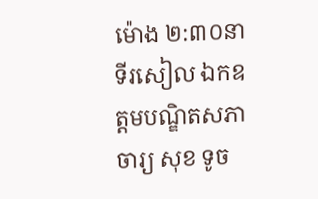ម៉ោង ២:៣០នាទីរសៀល ឯកឧត្តមបណ្ឌិតសភាចារ្យ សុខ ទូច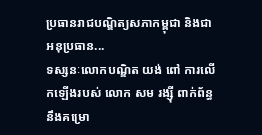ប្រធានរាជបណ្ឌិត្យសភាកម្ពុជា និងជាអនុប្រធាន...
ទស្សនៈលោកបណ្ឌិត យង់ ពៅ ការលើកឡើងរបស់ លោក សម រង្ស៊ី ពាក់ព័ន្ធនឹងគម្រោ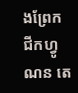ងព្រែក ជីកហ្វូណន តេ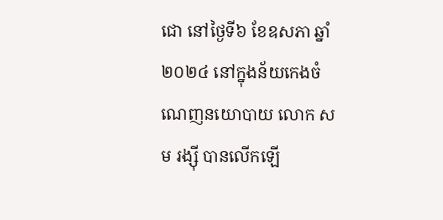ជោ នៅថ្ងៃទី៦ ខែឧសភា ឆ្នាំ២០២៤ នៅក្នុងន័យកេងចំណេញនយោបាយ លោក សម រង្ស៊ី បានលើកឡើ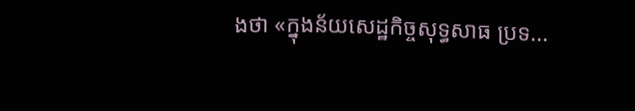ងថា «ក្នុងន័យសេដ្ឋកិច្ចសុទ្ធសាធ ប្រទ...